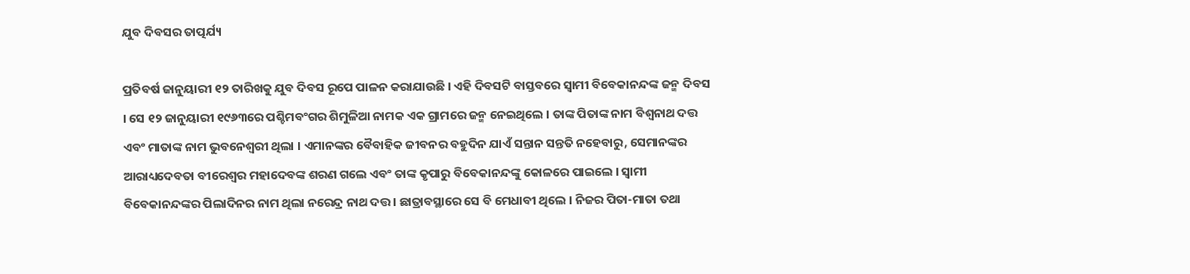ଯୁବ ଦିବସର ତାତ୍ପର୍ଯ୍ୟ

ପ୍ରତିବର୍ଷ ଜାନୁୟାରୀ ୧୨ ତାରିଖକୁ ଯୁବ ଦିବସ ରୂପେ ପାଳନ କରାଯାଉଛି । ଏହି ଦିବସଟି ବାସ୍ତବରେ ସ୍ୱାମୀ ବିବେକାନନ୍ଦଙ୍କ ଜନ୍ମ ଦିବସ । ସେ ୧୨ ଜାନୁୟାରୀ ୧୯୬୩ରେ ପଶ୍ଚିମବଂଗର ଶିମୁଳିଆ ନାମକ ଏକ ଗ୍ରାମରେ ଜନ୍ମ ନେଇଥିଲେ । ତାଙ୍କ ପିତାଙ୍କ ନାମ ବିଶ୍ୱନାଥ ଦତ୍ତ ଏବଂ ମାତାଙ୍କ ନାମ ଭୁବନେଶ୍ୱରୀ ଥିଲା । ଏମାନଙ୍କର ବୈବାହିକ ଜୀବନର ବହୁଦିନ ଯାଏଁ ସନ୍ତାନ ସନ୍ତତି ନହେବାରୁ, ସେମାନଙ୍କର ଆରାଧ୍ୟଦେବତା ବୀରେଶ୍ୱର ମହାଦେବଙ୍କ ଶରଣ ଗଲେ ଏବଂ ତାଙ୍କ କୃପାରୁ ବିବେକାନନ୍ଦଙ୍କୁ କୋଳରେ ପାଇଲେ । ସ୍ୱାମୀ ବିବେକାନନ୍ଦଙ୍କର ପିଲାଦିନର ନାମ ଥିଲା ନରେନ୍ଦ୍ର ନାଥ ଦତ୍ତ । ଛାତ୍ରାବସ୍ଥାରେ ସେ ବି ମେଧାବୀ ଥିଲେ । ନିଜର ପିତା-ମାତା ତଥା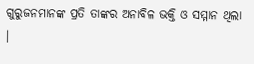ଗୁରୁଜନମାନଙ୍କ ପ୍ରତି ତାଙ୍କର ଅନାବିଳ ଭକ୍ତି ଓ ସମ୍ମାନ ଥିଲା ।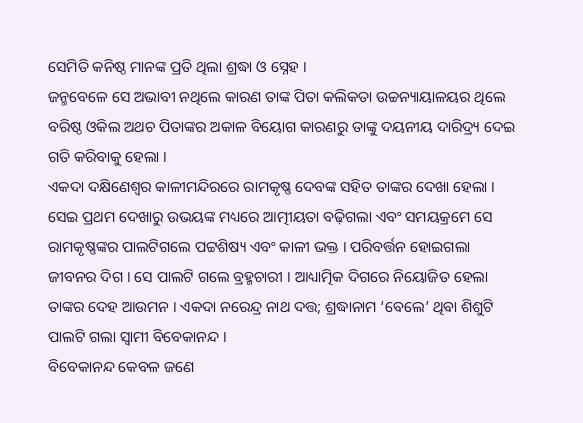ସେମିତି କନିଷ୍ଠ ମାନଙ୍କ ପ୍ରତି ଥିଲା ଶ୍ରଦ୍ଧା ଓ ସ୍ନେହ ।
ଜନ୍ମବେଳେ ସେ ଅଭାବୀ ନଥିଲେ କାରଣ ତାଙ୍କ ପିତା କଲିକତା ଉଚ୍ଚନ୍ୟାୟାଳୟର ଥିଲେ ବରିଷ୍ଠ ଓକିଲ ଅଥଚ ପିତାଙ୍କର ଅକାଳ ବିୟୋଗ କାରଣରୁ ତାଙ୍କୁ ଦୟନୀୟ ଦାରିଦ୍ର‌୍ୟ ଦେଇ ଗତି କରିବାକୁ ହେଲା ।
ଏକଦା ଦକ୍ଷିଣେଶ୍ୱର କାଳୀମନ୍ଦିରରେ ରାମକୃଷ୍ଣ ଦେବଙ୍କ ସହିତ ତାଙ୍କର ଦେଖା ହେଲା । ସେଇ ପ୍ରଥମ ଦେଖାରୁ ଉଭୟଙ୍କ ମଧ୍ୟରେ ଆତ୍ମୀୟତା ବଢ଼ିଗଲା ଏବଂ ସମୟକ୍ରମେ ସେ ରାମକୃଷ୍ଣଙ୍କର ପାଲଟିଗଲେ ପଟ୍ଟଶିଷ୍ୟ ଏବଂ କାଳୀ ଭକ୍ତ । ପରିବର୍ତ୍ତନ ହୋଇଗଲା ଜୀବନର ଦିଗ । ସେ ପାଲଟି ଗଲେ ବ୍ରହ୍ମଚାରୀ । ଆଧ୍ୟାତ୍ମିକ ଦିଗରେ ନିୟୋଜିତ ହେଲା ତାଙ୍କର ଦେହ ଆଉମନ । ଏକଦା ନରେନ୍ଦ୍ର ନାଥ ଦତ୍ତ; ଶ୍ରଦ୍ଧାନାମ ‘ବେଲେ’ ଥିବା ଶିଶୁଟି ପାଲଟି ଗଲା ସ୍ୱାମୀ ବିବେକାନନ୍ଦ ।
ବିବେକାନନ୍ଦ କେବଳ ଜଣେ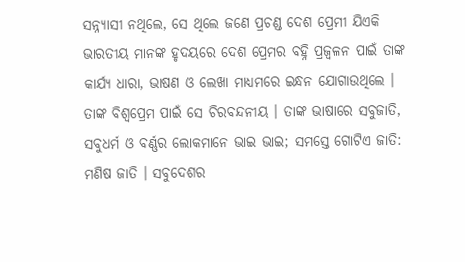ସନ୍ନ୍ୟାସୀ ନଥିଲେ, ସେ ଥିଲେ ଜଣେ ପ୍ରଚଣ୍ଡ ଦେଶ ପ୍ରେମୀ ଯିଏକି ଭାରତୀୟ ମାନଙ୍କ ହୃଦୟରେ ଦେଶ ପ୍ରେମର ବହ୍ନି ପ୍ରଜ୍ୱଳନ ପାଇଁ ତାଙ୍କ କାର୍ଯ୍ୟ ଧାରା, ଭାଷଣ ଓ ଲେଖା ମାଧ୍ୟମରେ ଇନ୍ଧନ ଯୋଗାଉଥିଲେ । ତାଙ୍କ ବିଶ୍ୱପ୍ରେମ ପାଇଁ ସେ ଚିରବନ୍ଦନୀୟ । ତାଙ୍କ ଭାଷାରେ ସବୁଜାତି, ସବୁଧର୍ମ ଓ ବର୍ଣ୍ଣର ଲୋକମାନେ ଭାଇ ଭାଇ; ସମସ୍ତେ ଗୋଟିଏ ଜାତି: ମଣିଷ ଜାତି । ସବୁଦେଶର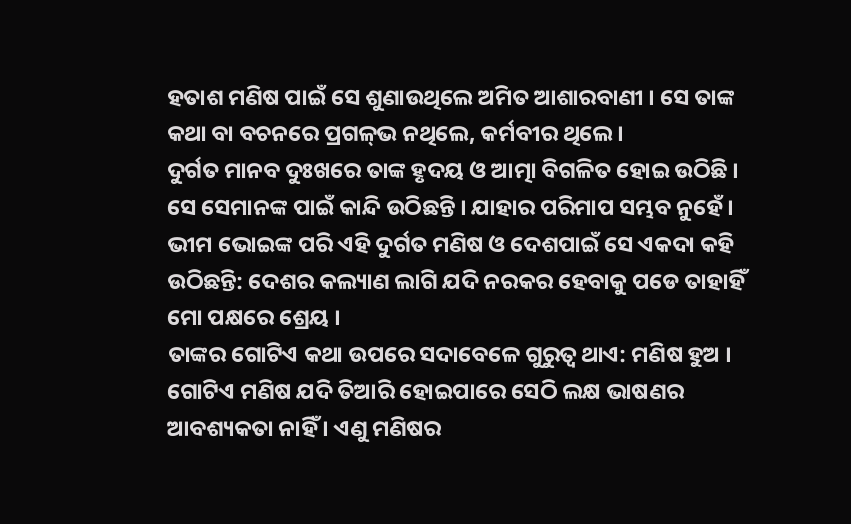ହତାଶ ମଣିଷ ପାଇଁ ସେ ଶୁଣାଉଥିଲେ ଅମିତ ଆଶାରବାଣୀ । ସେ ତାଙ୍କ କଥା ବା ବଚନରେ ପ୍ରଗଳ୍‌ଭ ନଥିଲେ, କର୍ମବୀର ଥିଲେ ।
ଦୁର୍ଗତ ମାନବ ଦୁଃଖରେ ତାଙ୍କ ହୃଦୟ ଓ ଆତ୍ମା ବିଗଳିତ ହୋଇ ଉଠିଛି । ସେ ସେମାନଙ୍କ ପାଇଁ କାନ୍ଦି ଉଠିଛନ୍ତି । ଯାହାର ପରିମାପ ସମ୍ଭବ ନୁହେଁ । ଭୀମ ଭୋଇଙ୍କ ପରି ଏହି ଦୁର୍ଗତ ମଣିଷ ଓ ଦେଶପାଇଁ ସେ ଏକଦା କହି ଉଠିଛନ୍ତି: ଦେଶର କଲ୍ୟାଣ ଲାଗି ଯଦି ନରକର ହେବାକୁ ପଡେ ତାହାହିଁ ମୋ ପକ୍ଷରେ ଶ୍ରେୟ ।
ତାଙ୍କର ଗୋଟିଏ କଥା ଉପରେ ସଦାବେଳେ ଗୁରୁତ୍ୱ ଥାଏ: ମଣିଷ ହୁଅ । ଗୋଟିଏ ମଣିଷ ଯଦି ତିଆରି ହୋଇପାରେ ସେଠି ଲକ୍ଷ ଭାଷଣର ଆବଶ୍ୟକତା ନାହିଁ । ଏଣୁ ମଣିଷର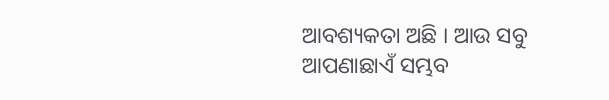ଆବଶ୍ୟକତା ଅଛି । ଆଉ ସବୁ ଆପଣାଛାଏଁ ସମ୍ଭବ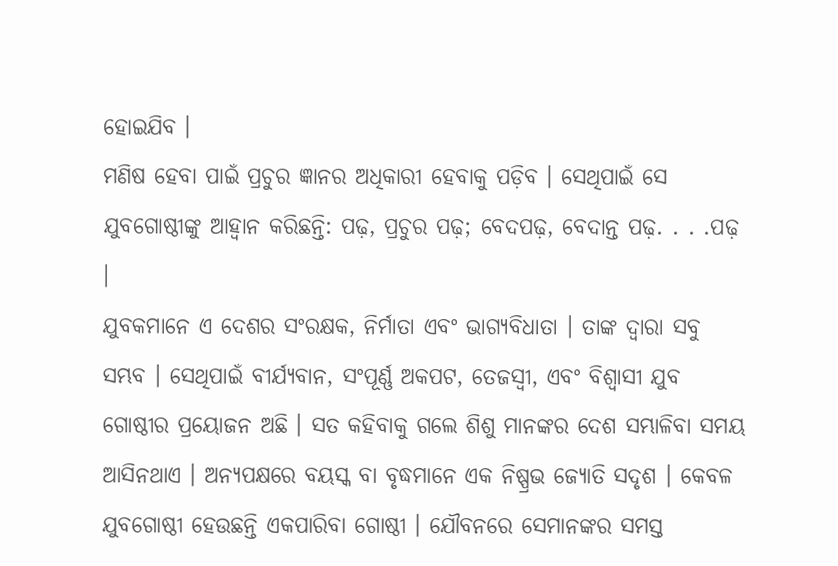ହୋଇଯିବ ।
ମଣିଷ ହେବା ପାଇଁ ପ୍ରଚୁର ଜ୍ଞାନର ଅଧିକାରୀ ହେବାକୁ ପଡ଼ିବ । ସେଥିପାଇଁ ସେ ଯୁବଗୋଷ୍ଠୀଙ୍କୁ ଆହ୍ୱାନ କରିଛନ୍ତି: ପଢ଼, ପ୍ରଚୁର ପଢ଼; ବେଦପଢ଼, ବେଦାନ୍ତ ପଢ଼. . . .ପଢ଼ ।
ଯୁବକମାନେ ଏ ଦେଶର ସଂରକ୍ଷକ, ନିର୍ମାତା ଏବଂ ଭାଗ୍ୟବିଧାତା । ତାଙ୍କ ଦ୍ୱାରା ସବୁ ସମ୍ଭବ । ସେଥିପାଇଁ ବୀର୍ଯ୍ୟବାନ, ସଂପୂର୍ଣ୍ଣ ଅକପଟ, ତେଜସ୍ୱୀ, ଏବଂ ବିଶ୍ୱାସୀ ଯୁବ ଗୋଷ୍ଠୀର ପ୍ରୟୋଜନ ଅଛି । ସତ କହିବାକୁ ଗଲେ ଶିଶୁ ମାନଙ୍କର ଦେଶ ସମ୍ଭାଳିବା ସମୟ ଆସିନଥାଏ । ଅନ୍ୟପକ୍ଷରେ ବୟସ୍କ ବା ବୃଦ୍ଧମାନେ ଏକ ନିଷ୍ପ୍ରଭ ଜ୍ୟୋତି ସଦୃଶ । କେବଳ ଯୁବଗୋଷ୍ଠୀ ହେଉଛନ୍ତି ଏକପାରିବା ଗୋଷ୍ଠୀ । ଯୌବନରେ ସେମାନଙ୍କର ସମସ୍ତ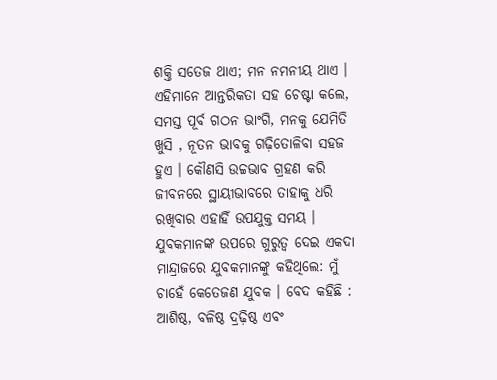ଶକ୍ତି ସତେଜ ଥାଏ; ମନ ନମନୀୟ ଥାଏ । ଏହିମାନେ ଆନ୍ତରିକତା ସହ ଚେଷ୍ଟା କଲେ, ସମସ୍ତ ପୂର୍ବ ଗଠନ ଭାଂଗି, ମନକୁ ଯେମିତି ଖୁସି , ନୂତନ ଭାବକୁ ଗଢ଼ିତୋଳିବା ସହଜ ହୁଏ । କୌଣସି ଉଚ୍ଚଭାବ ଗ୍ରହଣ କରି ଜୀବନରେ ସ୍ଥାୟୀଭାବରେ ତାହାକୁ ଧରି ରଖିବାର ଏହାହିଁ ଉପଯୁକ୍ତ ସମୟ । ଯୁବକମାନଙ୍କ ଉପରେ ଗୁରୁତ୍ୱ ଦେଇ ଏକଦା ମାନ୍ଦ୍ରାଜରେ ଯୁବକମାନଙ୍କୁ କହିଥିଲେ: ମୁଁ ଚାହେଁ କେତେଜଣ ଯୁବକ । ବେଦ କହିଛି : ଆଶିଷ୍ଠ, ବଳିଷ୍ଠ ଦ୍ରଢ଼ିଷ୍ଠ ଏବଂ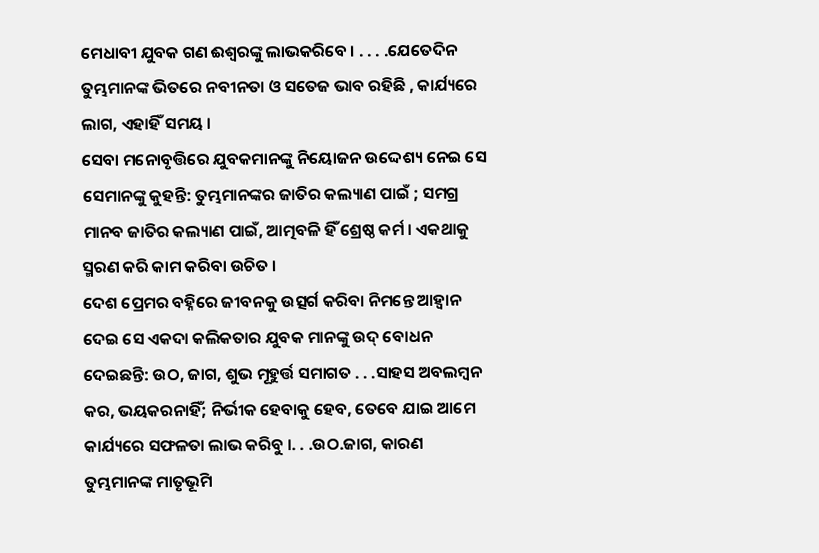ମେଧାବୀ ଯୁବକ ଗଣ ଈଶ୍ୱରଙ୍କୁ ଲାଭକରିବେ । . . . .ଯେତେଦିନ ତୁମ୍ଭମାନଙ୍କ ଭିତରେ ନବୀନତା ଓ ସତେଜ ଭାବ ରହିଛି , କାର୍ଯ୍ୟରେ ଲାଗ, ଏହାହିଁ ସମୟ ।
ସେବା ମନୋବୃତ୍ତିରେ ଯୁବକମାନଙ୍କୁ ନିୟୋଜନ ଉଦ୍ଦେଶ୍ୟ ନେଇ ସେ ସେମାନଙ୍କୁ କୁହନ୍ତି: ତୁମ୍ଭମାନଙ୍କର ଜାତିର କଲ୍ୟାଣ ପାଇଁ ; ସମଗ୍ର ମାନବ ଜାତିର କଲ୍ୟାଣ ପାଇଁ, ଆତ୍ମବଳି ହିଁ ଶ୍ରେଷ୍ଠ କର୍ମ । ଏକଥାକୁ ସ୍ମରଣ କରି କାମ କରିବା ଉଚିତ ।
ଦେଶ ପ୍ରେମର ବହ୍ନିରେ ଜୀବନକୁ ଉତ୍ସର୍ଗ କରିବା ନିମନ୍ତେ ଆହ୍ୱାନ ଦେଇ ସେ ଏକଦା କଲିକତାର ଯୁବକ ମାନଙ୍କୁ ଉଦ୍ ବୋଧନ ଦେଇଛନ୍ତି: ଉଠ, ଜାଗ, ଶୁଭ ମୂହୁର୍ତ୍ତ ସମାଗତ . . .ସାହସ ଅବଲମ୍ବନ କର, ଭୟକରନାହିଁ; ନିର୍ଭୀକ ହେବାକୁ ହେବ, ତେବେ ଯାଇ ଆମେ କାର୍ଯ୍ୟରେ ସଫଳତା ଲାଭ କରିବୁ ।. . .ଉଠ.ଜାଗ, କାରଣ ତୁମ୍ଭମାନଙ୍କ ମାତୃଭୂମି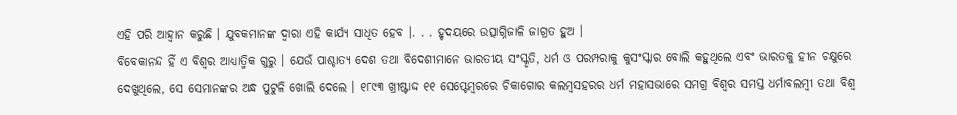ଏହି ପରି ଆହ୍ୱାନ କରୁଛି । ଯୁବକମାନଙ୍କ ଦ୍ୱାରା ଏହି କାର୍ଯ୍ୟ ସାଧିତ ହେବ ।. . . ହୃଦୟରେ ଉତ୍ସାଗ୍ନିଜାଳି ଜାଗ୍ରତ ହୁଅ ।
ବିବେକାନନ୍ଦ ହିଁ ଏ ବିଶ୍ୱର ଆଧ୍ୟାତ୍ମିକ ଗୁରୁ । ଯେଉଁ ପାଶ୍ଚାତ୍ୟ ଦେଶ ତଥା ବିଦେଶୀମାନେ ଭାରତୀୟ ସଂସ୍କୃତି, ଧର୍ମ ଓ ପରମ୍ପରାକୁ କୁସଂସ୍କାର ବୋଲି କହୁଥିଲେ ଏବଂ ଭାରତକୁ ହୀନ ଚକ୍ଷୁରେ ଦେଖୁଥିଲେ, ସେ ସେମାନଙ୍କର ଅନ୍ଧ ପୁଟୁଳି ଖୋଲି ଦେଲେ । ୧୮୯୩ ଖ୍ରୀଷ୍ଟାଦ୍ଦ ୧୧ ସେପ୍ଟେମ୍ବରରେ ଚିକାଗୋର କଲମ୍ବସହରର ଧର୍ମ ମହାସଭାରେ ସମଗ୍ର ବିଶ୍ୱର ସମସ୍ତ ଧର୍ମାବଲମ୍ବୀ ତଥା ବିଶ୍ୱ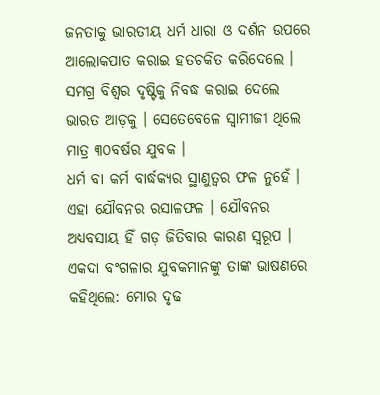ଜନତାକୁ ଭାରତୀୟ ଧର୍ମ ଧାରା ଓ ଦର୍ଶନ ଉପରେ ଆଲୋକପାତ କରାଇ ହତଚକିତ କରିଦେଲେ । ସମଗ୍ର ବିଶ୍ୱର ଦୃଷ୍ଟିକୁ ନିବଦ୍ଧ କରାଇ ଦେଲେ ଭାରତ ଆଡ଼କୁ । ସେତେବେଳେ ସ୍ୱାମୀଜୀ ଥିଲେ ମାତ୍ର ୩୦ବର୍ଷର ଯୁବକ ।
ଧର୍ମ ବା କର୍ମ ବାର୍ଦ୍ଧକ୍ୟର ସ୍ଥାଣୁତ୍ୱର ଫଳ ନୁହେଁ । ଏହା ଯୌବନର ରସାଳଫଳ । ଯୌବନର ଅଧ୍ୟବସାୟ ହିଁ ଗଡ଼ ଜିତିବାର କାରଣ ସ୍ୱରୂପ । ଏକଦା ବଂଗଳାର ଯୁବକମାନଙ୍କୁ ତାଙ୍କ ଭାଷଣରେ କହିଥିଲେ: ମୋର ଦୃଢ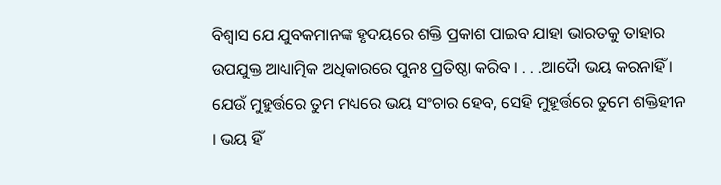ବିଶ୍ୱାସ ଯେ ଯୁବକମାନଙ୍କ ହୃଦୟରେ ଶକ୍ତି ପ୍ରକାଶ ପାଇବ ଯାହା ଭାରତକୁ ତାହାର ଉପଯୁକ୍ତ ଆଧ୍ୟାତ୍ମିକ ଅଧିକାରରେ ପୁନଃ ପ୍ରତିଷ୍ଠା କରିବ । . . .ଆଦୈା ଭୟ କରନାହିଁ । ଯେଉଁ ମୁହୁର୍ତ୍ତରେ ତୁମ ମଧ୍ୟରେ ଭୟ ସଂଚାର ହେବ, ସେହି ମୁହୂର୍ତ୍ତରେ ତୁମେ ଶକ୍ତିହୀନ । ଭୟ ହିଁ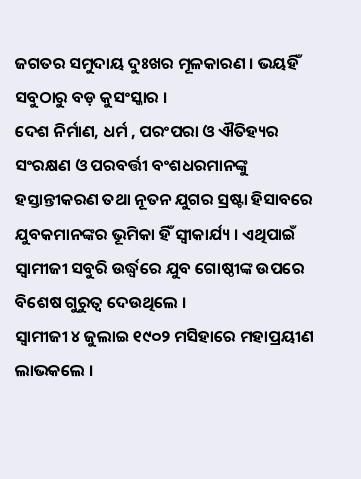ଜଗତର ସମୁଦାୟ ଦୁଃଖର ମୂଳକାରଣ । ଭୟହିଁ ସବୁଠାରୁ ବଡ଼ କୁସଂସ୍କାର ।
ଦେଶ ନିର୍ମାଣ, ଧର୍ମ , ପରଂପରା ଓ ଐତିହ୍ୟର ସଂରକ୍ଷଣ ଓ ପରବର୍ତ୍ତୀ ବଂଶଧରମାନଙ୍କୁ ହସ୍ତାନ୍ତୀକରଣ ତଥା ନୂତନ ଯୁଗର ସ୍ରଷ୍ଟା ହିସାବରେ ଯୁବକମାନଙ୍କର ଭୂମିକା ହିଁ ସ୍ୱୀକାର୍ଯ୍ୟ । ଏଥିପାଇଁ ସ୍ୱାମୀଜୀ ସବୁରି ଉର୍ଦ୍ଧ୍ୱରେ ଯୁବ ଗୋଷ୍ଠୀଙ୍କ ଉପରେ ବିଶେଷ ଗୁରୁତ୍ୱ ଦେଉଥିଲେ ।
ସ୍ୱାମୀଜୀ ୪ ଜୁଲାଇ ୧୯୦୨ ମସିହାରେ ମହାପ୍ରୟୀଣ ଲାଭକଲେ ।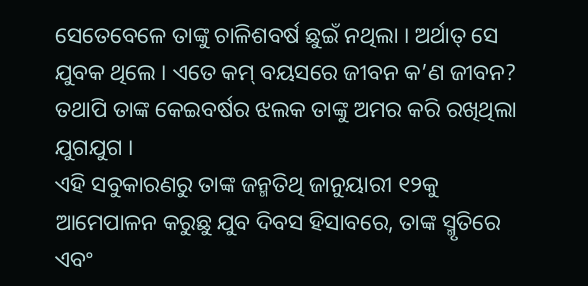ସେତେବେଳେ ତାଙ୍କୁ ଚାଳିଶବର୍ଷ ଛୁଇଁ ନଥିଲା । ଅର୍ଥାତ୍ ସେ ଯୁବକ ଥିଲେ । ଏତେ କମ୍ ବୟସରେ ଜୀବନ କ’ଣ ଜୀବନ? ତଥାପି ତାଙ୍କ କେଇବର୍ଷର ଝଲକ ତାଙ୍କୁ ଅମର କରି ରଖିଥିଲା ଯୁଗଯୁଗ ।
ଏହି ସବୁକାରଣରୁ ତାଙ୍କ ଜନ୍ମତିଥି ଜାନୁୟାରୀ ୧୨କୁ ଆମେପାଳନ କରୁଛୁ ଯୁବ ଦିବସ ହିସାବରେ, ତାଙ୍କ ସ୍ମୃତିରେ ଏବଂ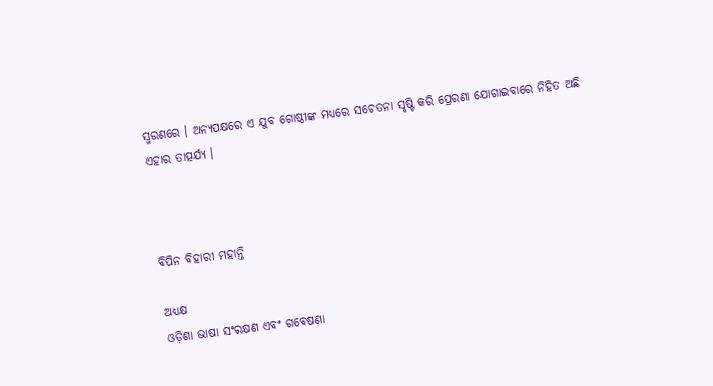ସ୍ମରଣରେ । ଅନ୍ୟପକ୍ଷରେ ଏ ଯୁବ ଗୋଷ୍ଠୀଙ୍କ ମଧ୍ୟରେ ସଚେତନା ସୃଷ୍ଟି କରି ପ୍ରେରଣା ଯୋଗାଇବାରେ ନିହିତ ଅଛି ଏହାର ତାତ୍ପର୍ଯ୍ୟ ।



ବିପିନ ବିହାରୀ ମହାନ୍ତି

ଅଧ୍ୟକ୍ଷ
ଓଡ଼ିଶା ଭାଷା ସଂରକ୍ଷଣ ଏବଂ ଗବେଷଣା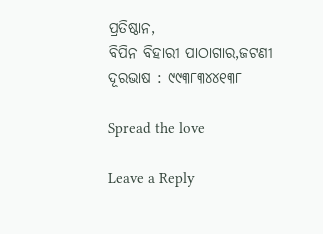ପ୍ରତିଷ୍ଠାନ,
ବିପିନ ବିହାରୀ ପାଠାଗାର,ଜଟଣୀ
ଦୂରଭାଷ : ୯୯୩୮୩୪୪୧୩୮

Spread the love

Leave a Reply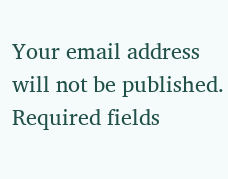Your email address will not be published. Required fields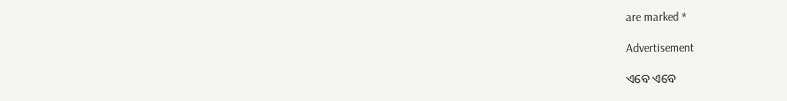are marked *

Advertisement

ଏବେ ଏବେ